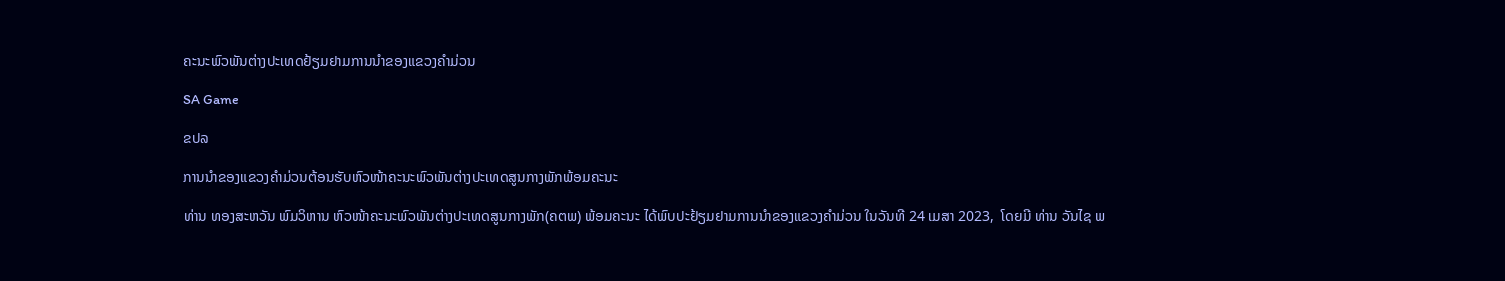ຄະນະພົວພັນຕ່າງປະເທດຢ້ຽມຢາມການນຳຂອງແຂວງຄຳມ່ວນ

SA Game

ຂປລ

ການນຳຂອງແຂວງຄຳມ່ວນຕ້ອນຮັບຫົວໜ້າຄະນະພົວພັນຕ່າງປະເທດສູນກາງພັກພ້ອມຄະນະ

ທ່ານ ທອງສະຫວັນ ພົມວິຫານ ຫົວໜ້າຄະນະພົວພັນຕ່າງປະເທດສູນກາງພັກ(ຄຕພ) ພ້ອມຄະນະ ໄດ້ພົບປະຢ້ຽມຢາມການນຳຂອງແຂວງຄຳມ່ວນ ໃນວັນທີ 24 ເມສາ 2023,  ໂດຍມີ ທ່ານ ວັນໄຊ ພ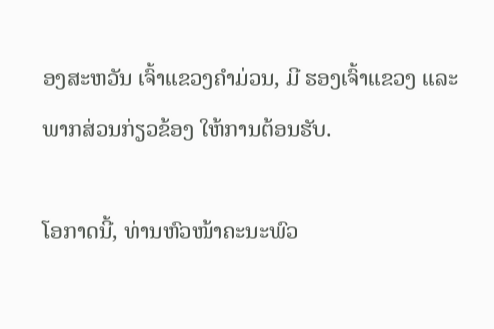ອງສະຫວັນ ເຈົ້າແຂວງຄຳມ່ວນ, ມີ ຮອງເຈົ້າແຂວງ ແລະ ພາກສ່ວນກ່ຽວຂ້ອງ ໃຫ້ການຕ້ອນຮັບ.

ໂອກາດນີ້, ທ່ານຫົວໜ້າຄະນະພົວ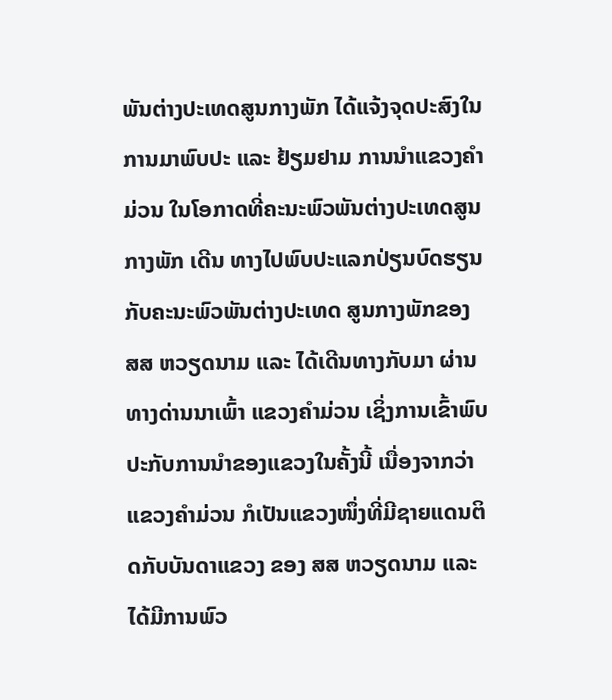ພັນຕ່າງປະເທດສູນກາງພັກ ໄດ້ແຈ້ງຈຸດປະສົງໃນການມາພົບປະ ແລະ ຢ້ຽມຢາມ ການນໍາແຂວງຄຳມ່ວນ ໃນໂອກາດທີ່ຄະນະພົວພັນຕ່າງປະເທດສູນກາງພັກ ເດີນ ທາງໄປພົບປະແລກປ່ຽນບົດຮຽນ ກັບຄະນະພົວພັນຕ່າງປະເທດ ສູນກາງພັກຂອງ ສສ ຫວຽດນາມ ແລະ ໄດ້ເດີນທາງກັບມາ ຜ່ານທາງດ່ານນາເພົ້າ ແຂວງຄຳມ່ວນ ເຊິ່ງການເຂົ້າພົບປະກັບການນຳຂອງແຂວງໃນຄັ້ງນີ້ ເນື່ອງຈາກວ່າແຂວງຄຳມ່ວນ ກໍເປັນແຂວງໜຶ່ງທີ່ມີຊາຍແດນຕິດກັບບັນດາແຂວງ ຂອງ ສສ ຫວຽດນາມ ແລະ ໄດ້ມີການພົວ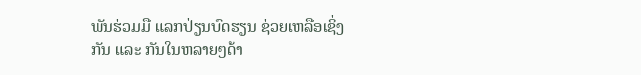ພັນຮ່ວມມື ແລກປ່ຽນບົດຮຽນ ຊ່ວຍເຫລືອເຊິ່ງກັນ ແລະ ກັນໃນຫລາຍໆດ້າ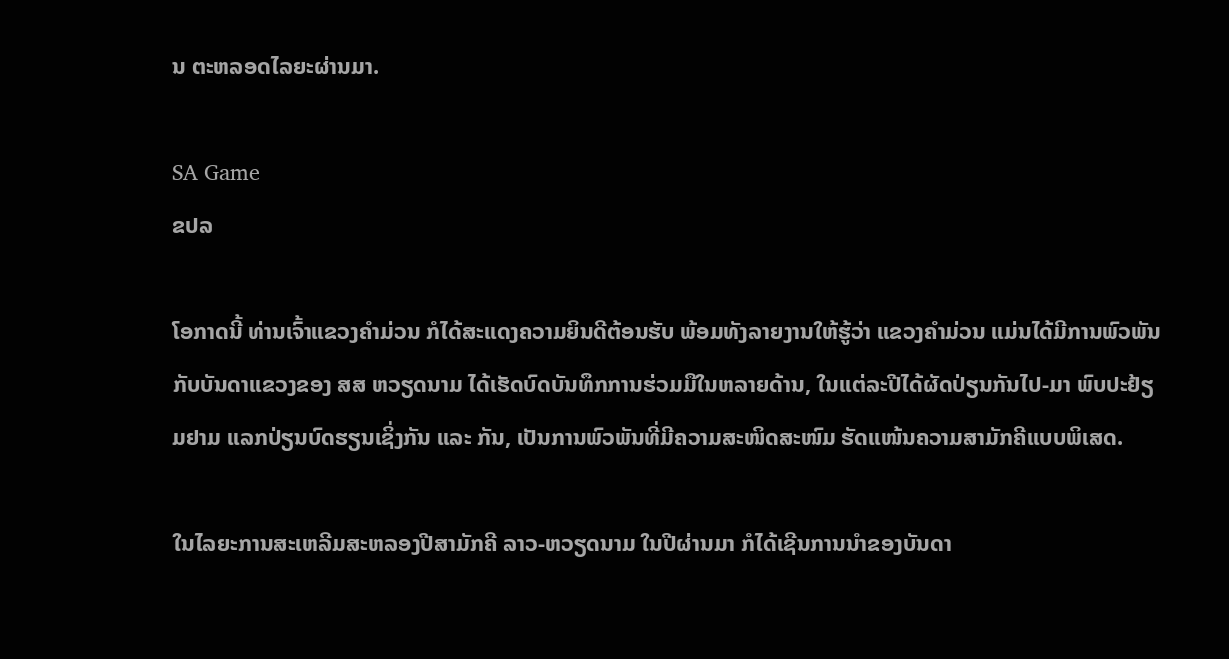ນ ຕະຫລອດໄລຍະຜ່ານມາ.

SA Game
ຂປລ

ໂອກາດນີ້ ທ່ານເຈົ້າແຂວງຄຳມ່ວນ ກໍໄດ້ສະແດງຄວາມຍິນດີຕ້ອນຮັບ ພ້ອມທັງລາຍງານໃຫ້ຮູ້ວ່າ ແຂວງຄຳມ່ວນ ແມ່ນໄດ້ມີການພົວພັນກັບບັນດາແຂວງຂອງ ສສ ຫວຽດນາມ ໄດ້ເຮັດບົດບັນທຶກການຮ່ວມມືໃນຫລາຍດ້ານ, ໃນແຕ່ລະປີໄດ້ຜັດປ່ຽນກັນໄປ-ມາ ພົບປະຢ້ຽມຢາມ ແລກປ່ຽນບົດຮຽນເຊິ່ງກັນ ແລະ ກັນ, ເປັນການພົວພັນທີ່ມີຄວາມສະໜິດສະໜົມ ຮັດແໜ້ນຄວາມສາມັກຄີແບບພິເສດ.

ໃນໄລຍະການສະເຫລີມສະຫລອງປີສາມັກຄີ ລາວ-ຫວຽດນາມ ໃນປີຜ່ານມາ ກໍໄດ້ເຊີນການນຳຂອງບັນດາ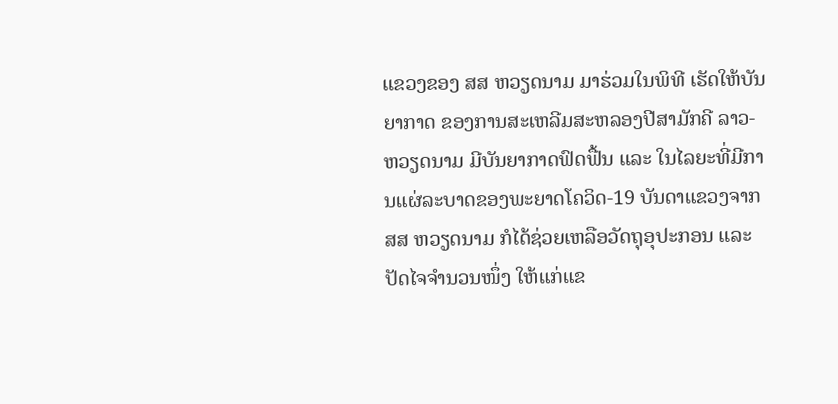ແຂວງຂອງ ສສ ຫວຽດນາມ ມາຮ່ວມໃນພິທີ ເຮັດໃຫ້ບັນຍາກາດ ຂອງການສະເຫລີມສະຫລອງປີສາມັກຄີ ລາວ-ຫວຽດນາມ ມີບັນຍາກາດຟົດຟື້ນ ແລະ ໃນໄລຍະທີ່ມີການແຜ່ລະບາດຂອງພະຍາດໂຄວິດ-19 ບັນດາແຂວງຈາກ ສສ ຫວຽດນາມ ກໍໄດ້ຊ່ວຍເຫລືອວັດຖຸອຸປະກອນ ແລະ ປັດໄຈຈຳນວນໜຶ່ງ ໃຫ້ແກ່ແຂ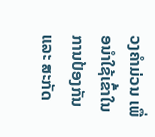ວງຄຳມ່ວນ ເພື່ອນຳໃຊ້ເຂົ້າໃນການປ້ອງກັນ ແລະ ສະກັດ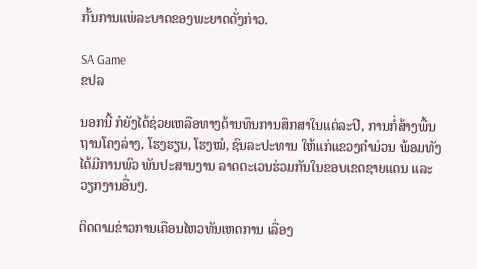ກັ້ນການແພ່ລະບາດຂອງພະຍາດດັ່ງກ່າວ.

SA Game
ຂປລ

ນອກນີ້ ກໍຍັງໄດ້ຊ່ວຍເຫລືອທາງດ້ານທຶນການສຶກສາໃນແຕ່ລະປີ, ການກໍ່ສ້າງພື້ນຖານໂຄງລ່າງ, ໂຮງຮຽນ, ໂຮງໝໍ, ຊົນລະປະທານ ໃຫ້ແກ່ແຂວງຄຳມ່ວນ ພ້ອມທັງໄດ້ມີການພົວ ພັນປະສານງານ ລາດຕະເວນຮ່ວມກັນໃນຂອບເຂດຊາຍແດນ ແລະ ວຽກງານອື່ນໆ.

ຕິດຕາມຂ່າວການເຄືອນໄຫວທັນເຫດການ ເລື່ອງ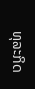ທຸລະກິດ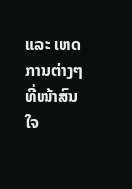ແລະ ເຫດການຕ່າງໆ ທີ່ໜ້າສົນໃຈ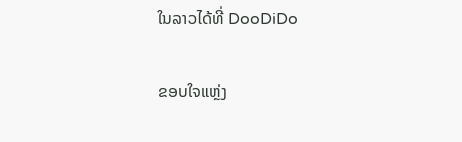ໃນລາວໄດ້ທີ່ DooDiDo

ຂອບໃຈແຫຼ່ງ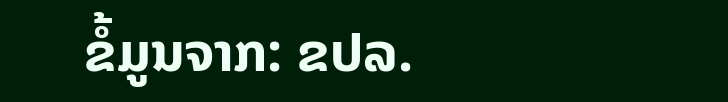ຂໍ້ມູນຈາກ: ຂປລ.